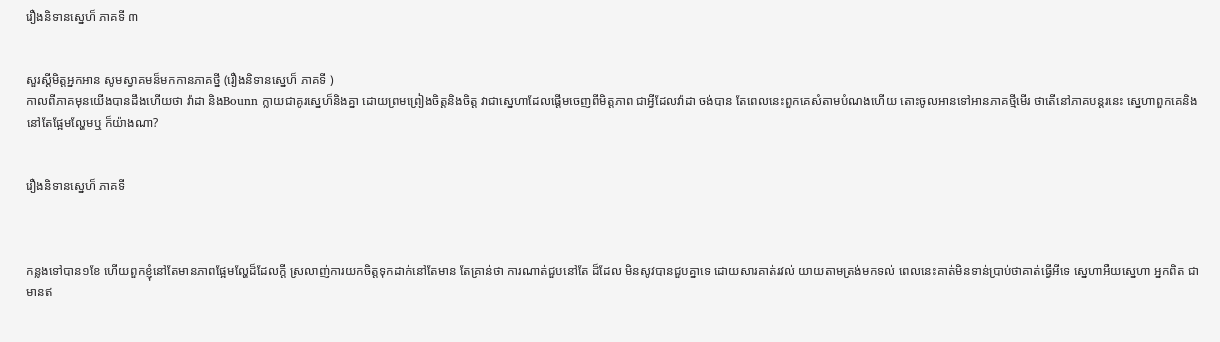រឿងនិទានស្នេហ៏ ភាគទី ៣


សួរស្តីមិត្តអ្នកអាន សូមស្វាគមន៏មកកានភាគថ្នី (រឿងនិទានស្នេហ៏ ភាគទី )
កាលពីភាគមុនយើងបានដឹងហើយថា វ៉ាដា និងBounn ក្លាយជាគូរស្នេហ៏និងគ្នា ដោយព្រមព្រៀងចិត្តនិងចិត្ត វាជាស្នេហាដែលផ្តើមចេញពីមិត្តភាព ជាអ្វីដែលវ៉ាដា ចង់បាន តែពេលនេះពួកគេសំតាមបំណងហើយ តោះចូលអានទៅអានភាគថ្មីមើរ ថាតើនៅភាគបន្តរនេះ ស្នេហាពួកគេនិងនៅតែផ្អែមល្ហែមឬ ក៏យ៉ាងណា?


រឿងនិទានស្នេហ៏ ភាគទី



កន្លងទៅបាន១ខែ ហើយពួកខ្ញុំនៅតែមានភាពផ្អែមល្ហែដ៏ដែលក្តី ស្រលាញ់ការយកចិត្តទុកដាក់នៅតែមាន តែគ្រាន់ថា ការណាត់ជួបនៅតែ ដ៏ដែល មិនសូវបានជួបគ្នាទេ ដោយសារគាត់រវល់ យាយតាមត្រង់មកទល់ ពេលនេះគាត់មិនទាន់ប្រាប់ថាគាត់ធ្វើអីទេ ស្នេហាអឺយស្នេហា អ្នកពិត ជាមានឥ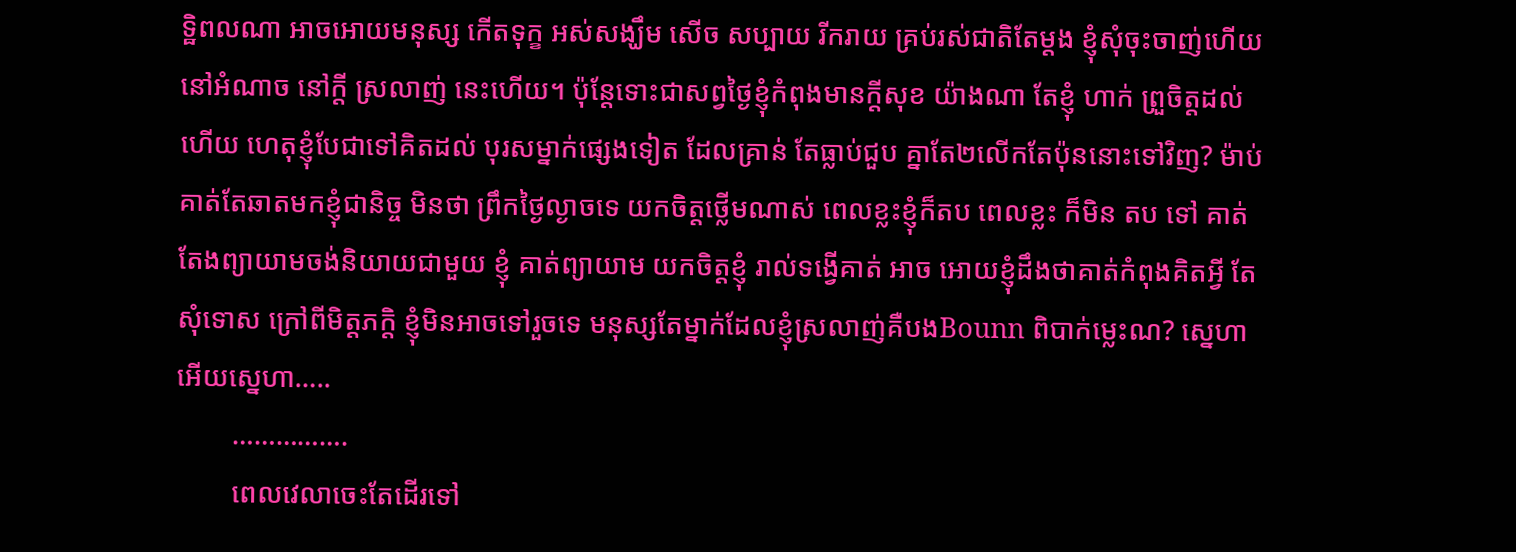ទ្ឋិពលណា អាចអោយមនុស្ស កើតទុក្ខ អស់សង្ឃឹម សើច សប្បាយ រីករាយ គ្រប់រស់ជាតិតែម្តង ខ្ញុំសុំចុះចាញ់ហើយ នៅអំណាច នៅក្តី ស្រលាញ់ នេះហើយ។ ប៉ុន្តែទោះជាសព្វថ្ងៃខ្ញុំកំពុងមានក្តីសុខ យ៉ាងណា តែខ្ញុំ ហាក់ ព្រួចិត្តដល់ ហើយ ហេតុខ្ញុំបែជាទៅគិតដល់ បុរសម្នាក់ផ្សេងទៀត ដែលគ្រាន់ តែធ្លាប់ជួប គ្នាតែ២លើកតែប៉ុននោះទៅវិញ? ម៉ាប់គាត់តែឆាតមកខ្ញុំជានិច្ច មិនថា ព្រឹកថ្ងៃល្ងាចទេ យកចិត្តថ្លើមណាស់ ពេលខ្លះខ្ញុំក៏តប ពេលខ្លះ ក៏មិន តប ទៅ គាត់តែងព្យាយាមចង់និយាយជាមួយ ខ្ញុំ គាត់ព្យាយាម យកចិត្តខ្ញុំ រាល់ទង្វើគាត់ អាច អោយខ្ញុំដឹងថាគាត់កំពុងគិតអ្វី តែសុំទោស ក្រៅពីមិត្តភក្តិ ខ្ញុំមិនអាចទៅរួចទេ មនុស្សតែម្នាក់ដែលខ្ញុំស្រលាញ់គឺបងBounn ពិបាក់ម្លេះណ? ស្នេហា អើយស្នេហា…..
        …………….
        ពេលវេលាចេះតែដើរទៅ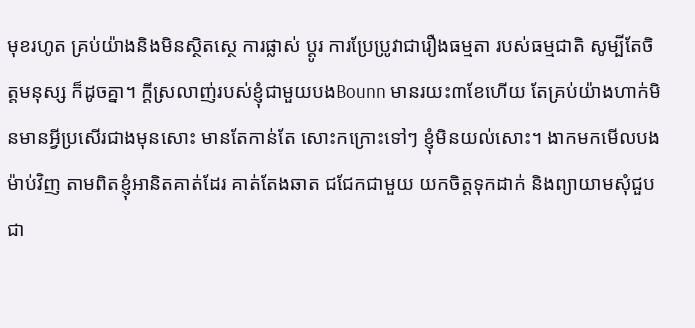មុខរហូត គ្រប់យ៉ាងនិងមិនស្ថិតស្ថេ ការផ្លាស់ ប្តូរ ការប្រែប្រូវាជារឿងធម្មតា របស់ធម្មជាតិ សូម្បីតែចិត្តមនុស្ស ក៏ដូចគ្នា។ ក្តីស្រលាញ់របស់ខ្ញុំជាមួយបងBounn មានរយះ៣ខែហើយ តែគ្រប់យ៉ាងហាក់មិនមានអ្វីប្រសើរជាងមុនសោះ មានតែកាន់តែ សោះកក្រោះទៅៗ ខ្ញុំមិនយល់សោះ។ ងាកមកមើលបងម៉ាប់វិញ តាមពិតខ្ញុំអានិតគាត់ដែរ គាត់តែងឆាត ជជែកជាមួយ យកចិត្តទុកដាក់ និងព្យាយាមសុំជួបជា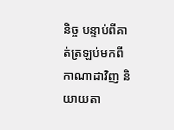និច្ច បន្ទាប់ពីគាត់ត្រឡប់មកពីកាណាដាវិញ និយាយតា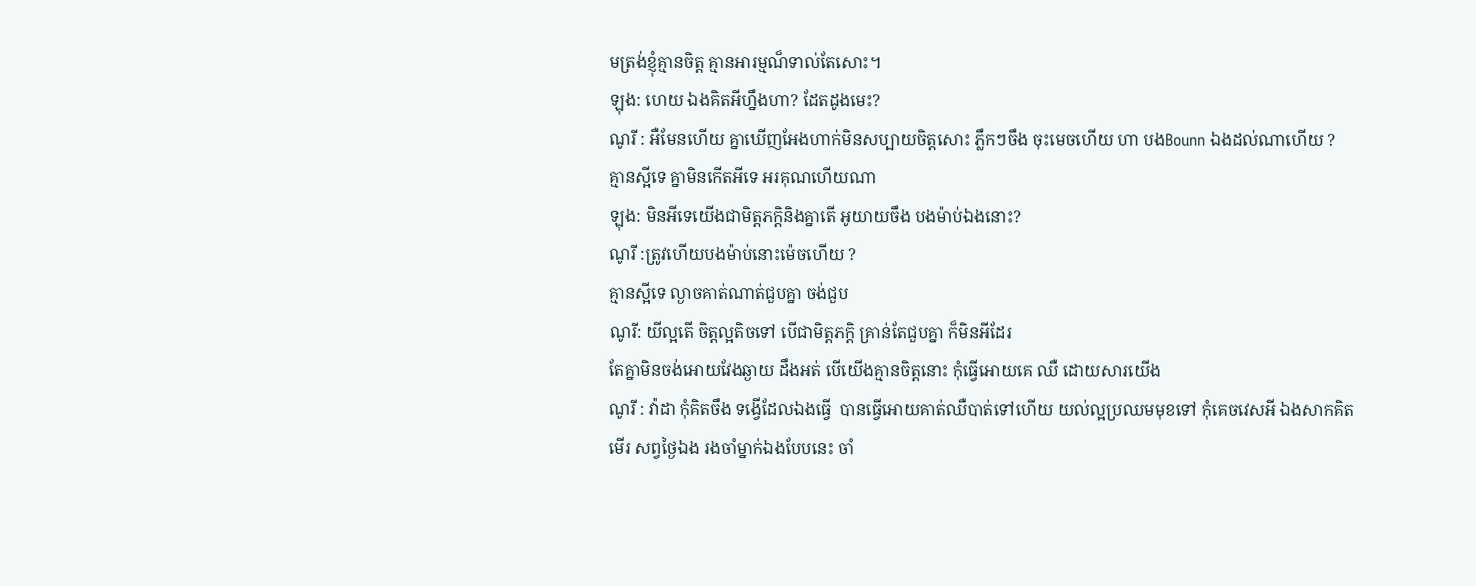មត្រង់ខ្ញុំគ្មានចិត្ត គ្មានអារម្មណ៏ទាល់តែសោះ។
ឡុង: ហេយ ឯងគិតអីហ្នឹងហា? ដែតដូងមេះ?
ណូរី : អឺមែនហើយ គ្នាឃើញអែងហាក់មិនសប្បាយចិត្តសោះ ភ្លឹកៗចឹង ចុះមេចហើយ ហា បងBounn ឯងដល់ណាហើយ ?
គ្មានស្អីទេ គ្នាមិនកើតអីទេ អរគុណហើយណា
ឡុង: មិនអីទេយើងជាមិត្តភក្តិនិងគ្នាតើ អូយាយចឹង បងម៉ាប់ឯងនោះ?
ណូរី :ត្រូវហើយបងម៉ាប់នោះម៉េចហើយ ?
គ្មានស្អីទេ ល្ងាចគាត់ណាត់ជួបគ្នា ចង់ជួប
ណូរី: យីល្អតើ ចិត្តល្អតិចទៅ បើជាមិត្តភក្តិ គ្រាន់តែជួបគ្នា ក៏មិនអីដែរ
តែគ្នាមិនចង់អោយវែងឆ្ងាយ ដឹងអត់ បើយើងគ្មានចិត្តនោះ កុំធ្វើអោយគេ ឈឺ ដោយសារយើង
ណូរី : វ៉ាដា កុំគិតចឹង ទង្វើដែលឯងធ្វើ  បានធ្វើអោយគាត់ឈឺបាត់ទៅហើយ យល់ល្អប្រឈមមុខទៅ កុំគេចវេសអី ឯងសាកគិតមើរ សព្វថ្ងៃឯង រងចាំម្នាក់ឯងបែបនេះ ចាំ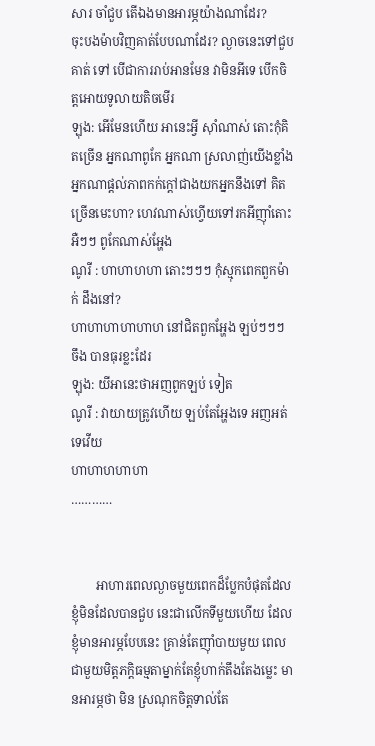សារ ចាំជួប តើឯងមានអារម្ភយ៉ាងណាដែរ?
ចុះបងម៉ាបវិញគាត់បែបណាដែរ? ល្ងាចនេះទៅជួបគាត់ ទៅ បើជាការរាប់អានមែន វាមិនអីទេ បើកចិត្តអោយទូលាយតិចមើរ
ឡុង: អើមែនហើយ អានេះអ្វី ស៊ាំណាស់ តោះកុំគិតច្រើន អ្នកណាពូកែ អ្នកណា ស្រលាញ់យើងខ្លាំង អ្នកណាផ្តល់ភាពកក់ក្តៅជាងយកអ្នកនឹងទៅ គិតច្រើនមេះហា? ហេវណាស់ហ្វើយទៅរកអីញ៉ាំតោះ
អឺៗៗ ពូកែណាស់អ្ហែង
ណូរី : ហាហាហហា តោះៗៗៗ កុំស្មុកពេកពួកម៉ាក់ ដឹងនៅ?
ហាហាហាហាហាហ នៅជិតពួកអ្ហែង ឡប់ៗៗៗ ចឹង បានធុរខ្លះដែរ
ឡុង: យីអានេះថាអញពូកឡប់ ទៀត
ណូរី : វាយាយត្រូវហើយ ឡប់តែអ្ហែងទេ អញអត់ទេវើយ
ហាហាហហាហា
…………


        អាហារពេលល្ងាចមួយពេកដ៏ប្លែកបំផុតដែលខ្ញុំមិនដែលបានជួប នេះជាលើកទីមួយហើយ ដែលខ្ញុំមានអារម្ភបែបនេះ គ្រាន់តែញ៉ាំបាយមួយ ពេលជាមួយមិត្តភក្តិធម្មតាម្នាក់តែខ្ញុំហាក់តឹងតែងម្លេះ មានអារម្ភថា មិន ស្រណុកចិត្តទាល់តែ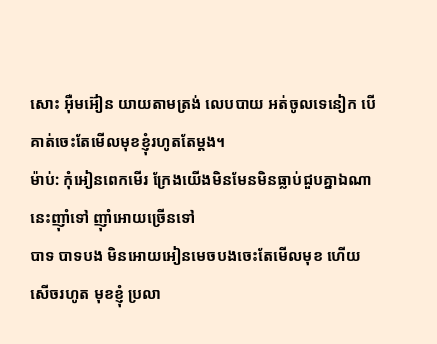សោះ អ៊ឺមអ៊ៀន យាយតាមត្រង់ លេបបាយ អត់ចូលទេនៀក បើគាត់ចេះតែមើលមុខខ្ញុំរហូតតែម្តង។
ម៉ាប់: កុំអៀនពេកមើរ ក្រែងយើងមិនមែនមិនធ្លាប់ជួបគ្នាឯណា នេះញ៉ាំទៅ ញ៉ាំអោយច្រើនទៅ
បាទ បាទបង មិនអោយអៀនមេចបងចេះតែមើលមុខ ហើយសើចរហូត មុខខ្ញុំ ប្រលា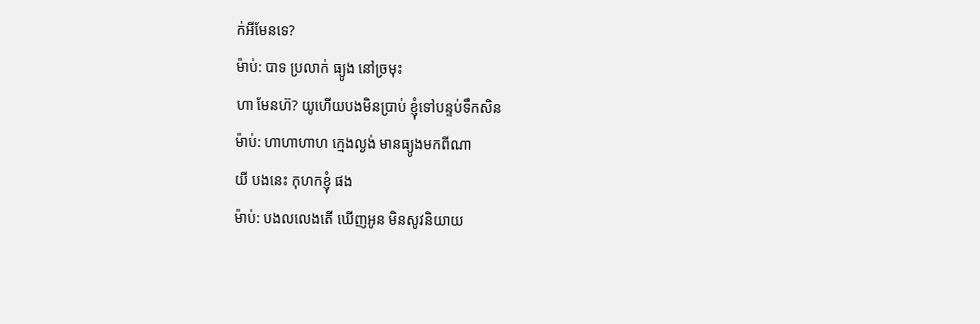ក់អីមែនទេ?
ម៉ាប់: បាទ ប្រលាក់ ធ្យូង នៅច្រមុះ
ហា មែនហ៊? យូហើយបងមិនប្រាប់ ខ្ញុំទៅបន្ទប់ទឹកសិន
ម៉ាប់: ហាហាហាហ ក្មេងល្ងង់ មានធ្យូងមកពីណា
យី បងនេះ កុហកខ្ញុំ ផង
ម៉ាប់: បងលលេងតើ ឃើញអូន មិនសូវនិយាយ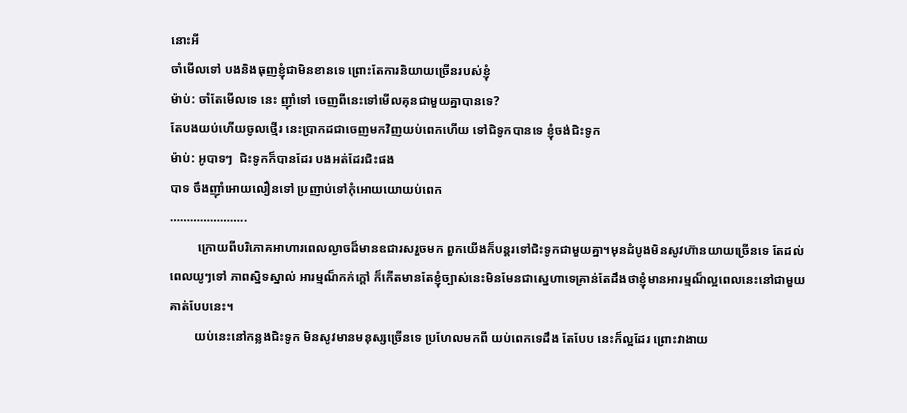នោះអី
ចាំមើលទៅ បងនិងធុញខ្ញុំជាមិនខានទេ ព្រោះតែការនិយាយច្រើនរបស់ខ្ញុំ
ម៉ាប់: ចាំតែមើលទេ នេះ ញ៉ាំទៅ ចេញពីនេះទៅមើលគុនជាមួយគ្នាបានទេ?
តែបងយប់ហើយចូលថ្មើរ នេះប្រាកដជាចេញមកវិញយប់ពេកហើយ ទៅជិទូកបានទេ ខ្ញុំចង់ជិះទូក
ម៉ាប់: អូបាទៗ  ជិះទូកក៏បានដែរ បងអត់ដែរជិះផង
បាទ ចឹងញ៉ាំអោយលឿនទៅ ប្រញាប់ទៅកុំអោយយោយប់ពេក
…………………..
         ក្រោយពីបរិភោគអាហារពេលល្ងាចដ៏មានឧជារសរួចមក ពួកយើងក៏បន្តរទៅជិះទូកជាមួយគ្នា។មុនដំបូងមិនសូវហ៊ានយាយច្រើនទេ តែដល់ពេលយូៗទៅ ភាពស្និទស្នាល់ អារម្មណ៏កក់ក្តៅ ក៏កើតមានតែខ្ញុំច្បាស់នេះមិនមែនជាស្នេហាទេគ្រាន់តែដឹងថាខ្ញុំមានអារម្មណ៏ល្អពេលនេះនៅជាមួយគាត់បែបនេះ។
        យប់នេះនៅកន្លងជិះទូក មិនសូវមានមនុស្សច្រើនទេ ប្រហែលមកពី យប់ពេកទេដឹង តែបែប នេះក៏ល្អដែរ ព្រោះវាងាយ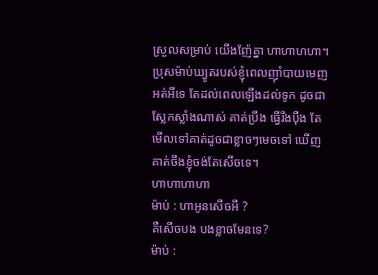ស្រួលសម្រាប់ យើងញ៉ែគ្នា ហាហាហហា។ ប្រុសម៉ាប់ឃ្យូតរបស់ខ្ញុំពេលញ៉ាំបាយមេញ អត់អីទេ តែដល់ពេលឡើងដល់ទូក ដូចជាស្លែកស្លាំងណាស់ គាត់ប្រឹង ធ្វើរឹងប៉ឺង តែមើលទៅគាត់ដូចជាខ្លាចៗមេចទៅ ឃើញគាត់ចឹងខ្ញុំចង់តែសើចទេ។
ហាហាហាហា
ម៉ាប់ : ហាអូនសើចអី ?
គឺសើចបង បងខ្លាចមែនទេ?
ម៉ាប់ :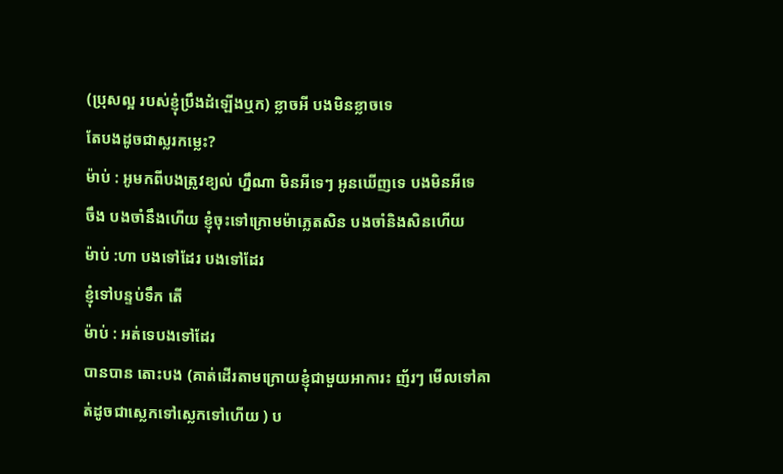(ប្រុសល្អ របស់ខ្ញុំប្រឹងដំឡើងឬក) ខ្លាចអី បងមិនខ្លាចទេ
តែបងដូចជាស្លរកម្លេះ?
ម៉ាប់ : អូមកពីបងត្រូវខ្យល់ ហ្នឹណា មិនអីទេៗ អូនឃើញទេ បងមិនអីទេ
ចឹង បងចាំនឹងហើយ ខ្ញុំចុះទៅក្រោមម៉ាភ្លេតសិន បងចាំនិងសិនហើយ
ម៉ាប់ :ហា បងទៅដែរ បងទៅដែរ
ខ្ញុំទៅបន្ទប់ទឹក តើ
ម៉ាប់ : អត់ទេបងទៅដែរ
បានបាន តោះបង (គាត់ដើរតាមក្រោយខ្ញុំជាមួយអាការះ ញ័រៗ មើលទៅគាត់ដូចជាស្លេកទៅស្លេកទៅហើយ ) ប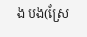ង បង(ស្រែ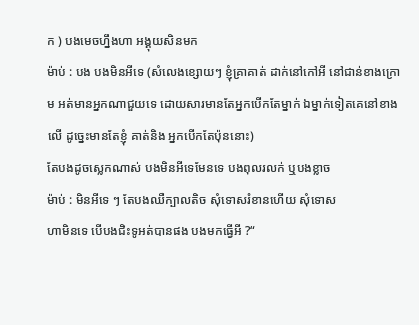ក ) បងមេចហ្នឹងហា អង្គុយសិនមក
ម៉ាប់ : បង បងមិនអីទេ (សំលេងខ្សោយៗ ខ្ញុំគ្រាគាត់ ដាក់នៅកៅអី នៅជាន់ខាងក្រោម អត់មានអ្នកណាជួយទេ ដោយសារមានតែអ្នកបើកតែម្នាក់ ឯម្នាក់ទៀតគេនៅខាងលើ ដូច្នេះមានតែខ្ញុំ គាត់និង អ្នកបើកតែប៉ុននោះ)
តែបងដូចស្លេកណាស់ បងមិនអីទេមែនទេ បងពុលរលក់ ឬបងខ្លាច
ម៉ាប់ : មិនអីទេ ៗ តែបងឈឺក្បាលតិច សុំទោសរំខានហើយ សុំទោស
ហាមិនទេ បើបងជិះទូអត់បានផង បងមកធ្វើអី ?“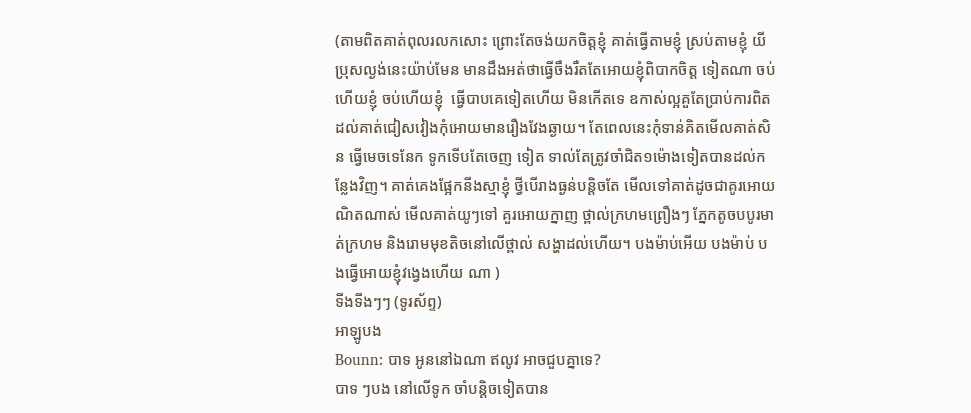(តាមពិតគាត់ពុលរលកសោះ ព្រោះតែចង់យកចិត្តខ្ញុំ គាត់ធ្វើតាមខ្ញុំ ស្រប់តាមខ្ញុំ យីប្រុសល្ងង់នេះយ៉ាប់មែន មានដឹងអត់ថាធ្វើចឹងរឺតតែអោយខ្ញុំពិបាកចិត្ត ទៀតណា ចប់ហើយខ្ញុំ ចប់ហើយខ្ញុំ  ធ្វើបាបគេទៀតហើយ មិនកើតទេ ឧកាស់ល្អគួតែប្រាប់ការពិតដល់គាត់ជៀសវៀងកុំអោយមានរឿងវែងឆ្ងាយ។ តែពេលនេះកុំទាន់គិតមើលគាត់សិន ធ្វើមេចទេនែក ទូកទើបតែចេញ ទៀត ទាល់តែត្រូវចាំជិត១ម៉ោងទៀតបានដល់កន្លែងវិញ។ គាត់គេងផ្អែកនីងស្មាខ្ញុំ ថ្វីបើរាងធ្ងន់បន្តិចតែ មើលទៅគាត់ដូចជាគូរអោយណិតណាស់ មើលគាត់យូៗទៅ គួរអោយក្នាញ ថ្ពាល់ក្រហមព្រឿងៗ ភ្នែកតូចបបូរមាត់ក្រហម និងរោមមុខតិចនៅលើថ្ពាល់ សង្ហាដល់ហើយ។ បងម៉ាប់អើយ បងម៉ាប់ បងធ្វើអោយខ្ញុំវង្វេងហើយ ណា )
ទីងទីងៗៗ (ទូរស័ព្ទ)
អាឡូបង
Bounn: បាទ អូននៅឯណា ឥលូវ អាចជួបគ្នាទេ?
បាទ ៗបង នៅលើទូក ចាំបន្តិចទៀតបាន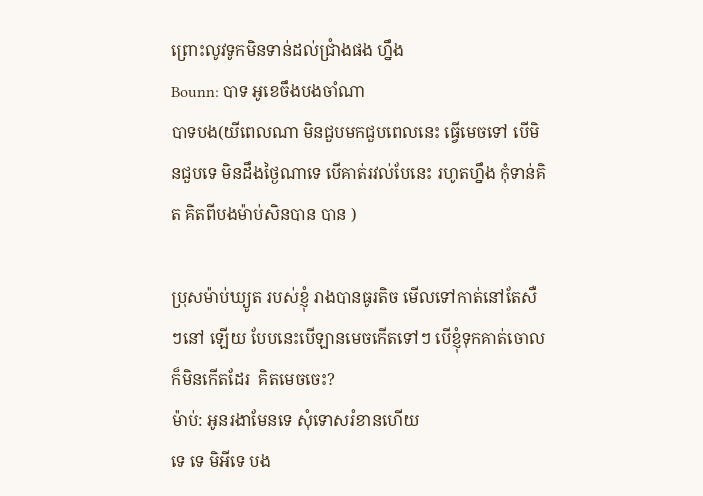ព្រោះលូវទូកមិនទាន់ដល់ជ្រាំងផង ហ្នឹង
Bounn: បាទ អូខេចឹងបងចាំណា
បាទបង(យីពេលណា មិនជួបមកជួបពេលនេះ ធ្វើមេចទៅ បើមិនជួបទេ មិនដឹងថ្ងៃណាទេ បើគាត់រវល់បែនេះ រហូតហ្នឹង កុំទាន់គិត គិតពីបងម៉ាប់សិនបាន បាន )

ប្រុសម៉ាប់ឃ្យូត របស់ខ្ញុំ រាងបានធូរតិច មើលទៅកាត់នៅតែសឺៗនៅ ឡើយ បែបនេះបើឡានមេចកើតទៅៗ បើខ្ញុំទុកគាត់ចោលក៏មិនកើតដែរ  គិតមេចចេះ?
ម៉ាប់: អូនរងាមែនទេ សុំទោសរំខានហើយ
ទេ ទេ មិអីទេ បង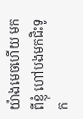យ៉ាងមេចហើយ មកពីខ្ញុំ ហៅបងមកជិះទូក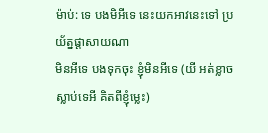ម៉ាប់: ទេ បងមិអីទេ នេះយកអាវនេះទៅ ប្រយ័ត្នផ្តាសាយណា
មិនអីទេ បងទុកចុះ ខ្ញុំមិនអីទេ (យី អត់ខ្លាចស្លាប់ទេអី គិតពីខ្ញុំម្លេះ)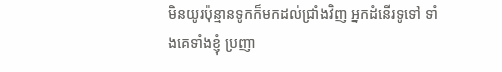មិនយូរប៉ុន្មានទូកក៏មកដល់ជ្រាំងវិញ អ្នកដំនើរទូទៅ ទាំងគេទាំងខ្ញុំ ប្រញា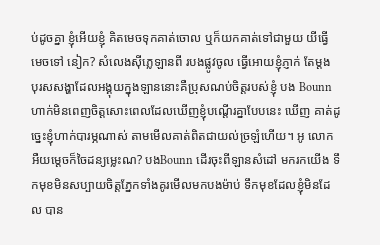ប់ដូចគ្នា ខ្ញុំអើយខ្ញុំ គិតមេចទុកគាត់ចោល ឬក៏យកគាត់ទៅជាមួយ យីធ្វើ មេចទៅ នៀក? សំលេងស៊ីភ្លេឡានពី របងផ្លូវចូល ធ្វើអោយខ្ញុំភ្ញាក់ តែម្តង បុរសសង្ហាដែលអង្គុយក្នុងឡាននោះគឺប្រុសណប់ចិត្តរបស់ខ្ញុំ បង Bounnហាក់មិនពេញចិត្តសោះពេលដែលឃើញខ្ញុំបណ្តើរគ្នាបែបនេះ ឃើញ គាត់ដូច្នេះខ្ញុំហាក់បារម្ភណាស់ តាមមើលគាត់ពិតជាយល់ច្រឡំហើយ។ អូ លោក អឺយម្តេចក៏ចៃដន្យម្លេះណ? បងBounn ដើរចុះពីឡានសំដៅ មករកយើង ទឹកមុខមិនសប្បាយចិត្តភ្នែកទាំងគូរមើលមកបងម៉ាប់ ទឹកមុខដែលខ្ញុំមិនដែល បាន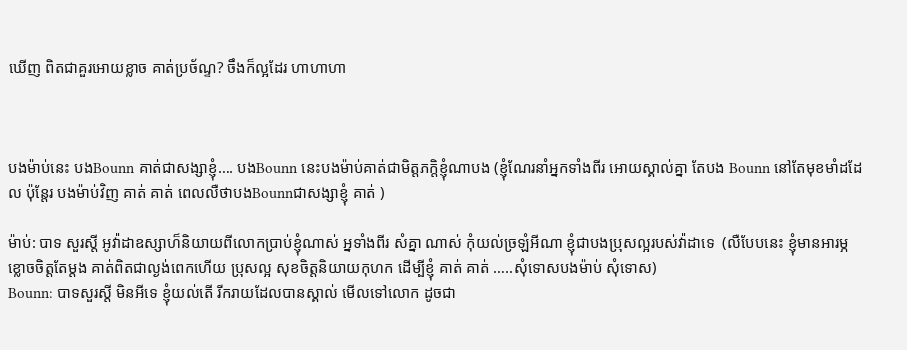ឃើញ ពិតជាគួរអោយខ្លាច គាត់ប្រច័ណ្ទ? ចឹងក៏ល្អដែរ ហាហាហា



បងម៉ាប់នេះ បងBounn គាត់ជាសង្សាខ្ញុំ…. បងBounn នេះបងម៉ាប់គាត់ជាមិត្តភក្តិខ្ញុំណាបង (ខ្ញុំណែរនាំអ្នកទាំងពីរ អោយស្គាល់គ្នា តែបង Bounn នៅតែមុខមាំដដែល ប៉ុន្តែរ បងម៉ាប់វិញ គាត់ គាត់ ពេលលឺថាបងBounnជាសង្សាខ្ញុំ គាត់ )

ម៉ាប់: បាទ សួរស្តី អូវ៉ាដាឧស្សាហ៏និយាយពីលោកប្រាប់ខ្ញុំណាស់ អ្នទាំងពីរ សំគ្នា ណាស់ កុំយល់ច្រឡំអីណា ខ្ញុំជាបងប្រុសល្អរបស់វ៉ាដាទេ  (លឺបែបនេះ ខ្ញុំមានអារម្ភខ្លោចចិត្តតែម្តង គាត់ពិតជាល្ងង់ពេកហើយ ប្រុសល្អ សុខចិត្តនិយាយកុហក ដើម្បីខ្ញុំ គាត់ គាត់ …..សុំទោសបងម៉ាប់ សុំទោស)
Bounn: បាទសួរស្តី មិនអីទេ ខ្ញុំយល់តើ រីករាយដែលបានស្គាល់ មើលទៅលោក ដូចជា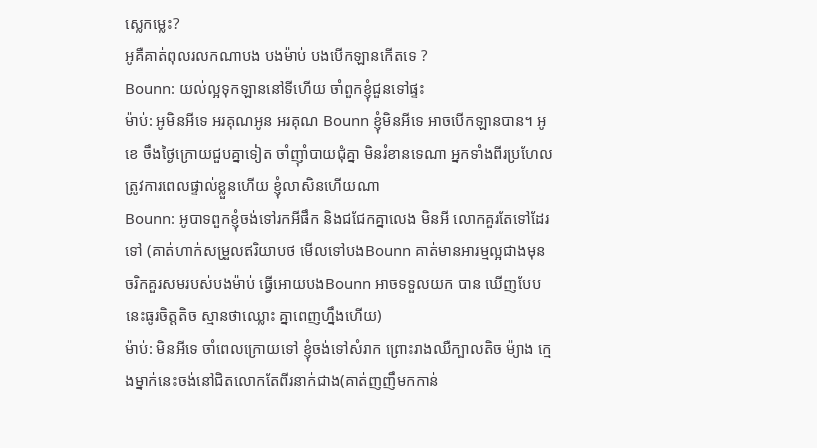ស្លេកម្លេះ?
អូគឺគាត់ពុលរលកណាបង បងម៉ាប់ បងបើកឡានកើតទេ ?
Bounn: យល់ល្អទុកឡាននៅទីហើយ ចាំពួកខ្ញុំជួនទៅផ្ទះ
ម៉ាប់: អូមិនអីទេ អរគុណអូន អរគុណ Bounn ខ្ញុំមិនអីទេ អាចបើកឡានបាន។ អូខេ ចឹងថ្ងៃក្រោយជួបគ្នាទៀត ចាំញ៉ាំបាយជុំគ្នា មិនរំខានទេណា អ្នកទាំងពីរប្រហែលត្រូវការពេលផ្ទាល់ខ្លួនហើយ ខ្ញុំលាសិនហើយណា
Bounn: អូបាទពួកខ្ញុំចង់ទៅរកអីផឹក និងជជែកគ្នាលេង មិនអី លោកគួរតែទៅដែរទៅ (គាត់ហាក់សម្រួលឥរិយាបថ មើលទៅបងBounn គាត់មានអារម្មល្អជាងមុន ចរិកគួរសមរបស់បងម៉ាប់ ធ្វើអោយបងBounn អាចទទួលយក បាន ឃើញបែបនេះធូរចិត្តតិច ស្មានថាឈ្លោះ គ្នាពេញហ្នឹងហើយ)
ម៉ាប់: មិនអីទេ ចាំពេលក្រោយទៅ ខ្ញុំចង់ទៅសំរាក ព្រោះរាងឈឺក្បាលតិច ម៉្យាង ក្មេងម្នាក់នេះចង់នៅជិតលោកតែពីរនាក់ជាង(គាត់ញញឹមកកាន់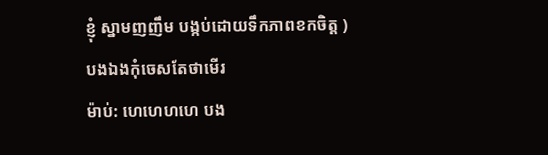ខ្ញុំ ស្នាមញញឹម បង្កប់ដោយទឹកភាពខកចិត្ត )
បងឯងកុំចេសតែថាមើរ
ម៉ាប់: ហេហេហហេ បង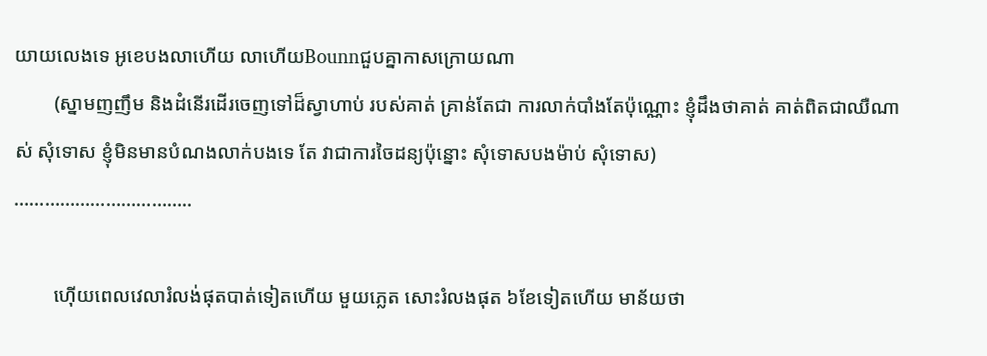យាយលេងទេ អូខេបងលាហើយ លាហើយBounnជួបគ្នាកាសក្រោយណា
        (ស្នាមញញឹម និងដំនើរដើរចេញទៅដ៏ស្វាហាប់ របស់គាត់ គ្រាន់តែជា ការលាក់បាំងតែប៉ុណ្ណោះ ខ្ញុំដឹងថាគាត់ គាត់ពិតជាឈឺណាស់ សុំទោស ខ្ញុំមិនមានបំណងលាក់បងទេ តែ វាជាការចៃដន្យប៉ុន្នោះ សុំទោសបងម៉ាប់ សុំទោស)
……………………………..

        ហ៊ើយពេលវេលារំលង់ផុតបាត់ទៀតហើយ មួយភ្លេត សោះរំលងផុត ៦ខែទៀតហើយ មាន័យថា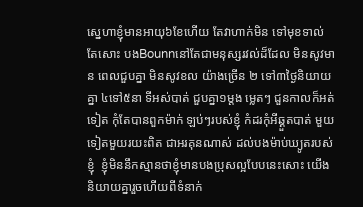ស្នេហាខ្ញុំមានអាយុ៦ខែហើយ តែវាហាក់មិន ទៅមុខទាល់តែសោះ បងBounnនៅតែជាមនុស្សរវល់ដ៏ដែល មិនសូវមាន ពេលជួបគ្នា មិនសូវខល យ៉ាងច្រើន ២ ទៅ៣ថ្ងៃនិយាយគ្នា ៤ទៅ៥នា ទីអស់បាត់ ជួបគ្នា១ម្តង ម្លេតៗ ជួនកាលក៏អត់ទៀត កុំតែបានពួកម៉ាក់ ឡប់ៗរបស់ខ្ញុំ កំដរកុំអីឆ្គួតបាត់ មួយទៀតមួយរយះពិត ជាអរគុនណាស់ ដល់បងម៉ាប់ឃ្យូតរបស់ខ្ញុំ  ខ្ញុំមិននឹកស្មានថាខ្ញុំមានបងប្រុសល្អបែបនេះសោះ យើងនិយាយគ្នារួចហើយពីទំនាក់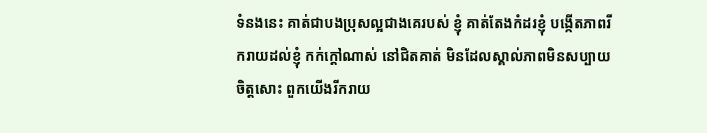ទំនងនេះ គាត់ជាបងប្រុសល្អជាងគេរបស់ ខ្ញុំ គាត់តែងកំដរខ្ញុំ បង្កើតភាពរីករាយដល់ខ្ញុំ កក់ក្តៅណាស់ នៅជិតគាត់ មិនដែលស្គាល់ភាពមិនសប្បាយចិត្តសោះ ពួកយើងរីករាយ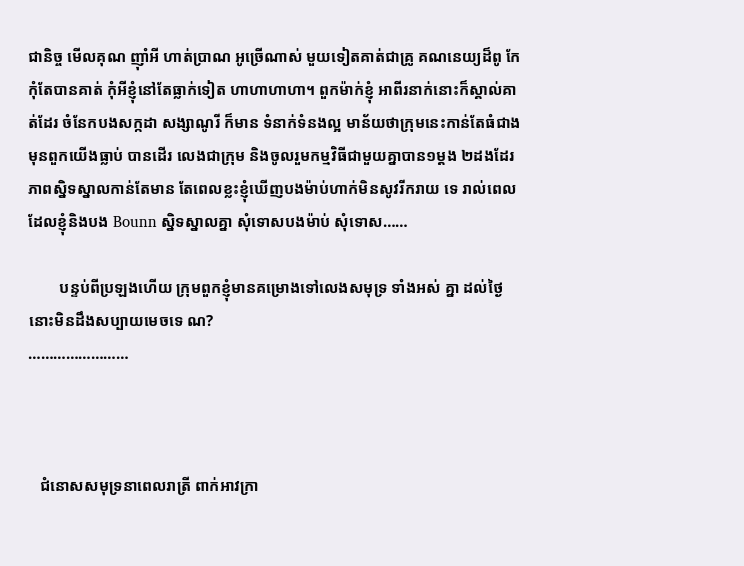ជានិច្ច មើលគុណ ញ៉ាំអី ហាត់ប្រាណ អូច្រើណាស់ មួយទៀតគាត់ជាគ្រូ គណនេយ្យដ៏ពូ កែ កុំតែបានគាត់ កុំអីខ្ញុំនៅតែធ្លាក់ទៀត ហាហាហាហា។ ពួកម៉ាក់ខ្ញុំ អាពីរនាក់នោះក៏ស្គាល់គាត់ដែរ ចំនែកបងសក្កដា សង្សាណូរី ក៏មាន ទំនាក់ទំនងល្អ មាន័យថាក្រុមនេះកាន់តែធំជាងមុនពួកយើងធ្លាប់ បានដើរ លេងជាក្រុម និងចូលរួមកម្មវិធីជាមួយគ្នាបាន១ម្តង ២ដងដែរ ភាពស្និទស្នាលកាន់តែមាន តែពេលខ្លះខ្ញុំឃើញបងម៉ាប់ហាក់មិនសូវរីករាយ ទេ រាល់ពេលដែលខ្ញុំនិងបង Bounn ស្និទស្នាលគ្នា សុំទោសបងម៉ាប់ សុំទោស……

        បន្ទប់ពីប្រឡងហើយ ក្រុមពួកខ្ញុំមានគម្រោងទៅលេងសមុទ្រ ទាំងអស់ គ្នា ដល់ថ្ងៃនោះមិនដឹងសប្បាយមេចទេ ណ?
……………………



   ជំនោសសមុទ្រនាពេលរាត្រី ពាក់អាវក្រា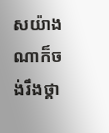សយ៉ាងណាក៏ចង់រឹងថ្គា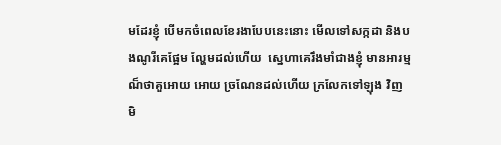មដែរខ្ញុំ បើមកចំពេលខែរងាបែបនេះនោះ មើលទៅសក្កដា និងបងណូរីគេផ្អែម ល្ហែមដល់ហើយ  ស្នេហាគេរឹងមាំជាងខ្ញុំ មានអារម្មណ៏ថាគួអោយ អោយ ច្រណែនដល់ហើយ ក្រលែកទៅឡុង វិញ មិ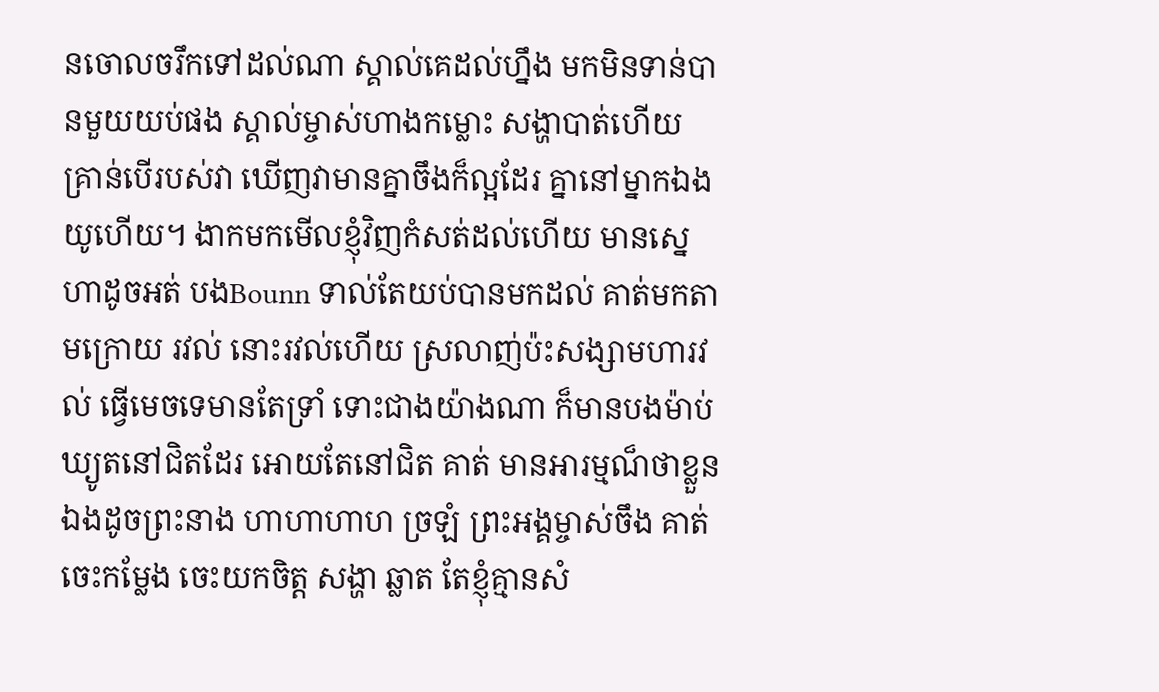នចោលចរឹកទៅដល់ណា ស្គាល់គេដល់ហ្នឹង មកមិនទាន់បានមួយយប់ផង ស្គាល់ម្ចាស់ហាងកម្លោះ សង្ហាបាត់ហើយ គ្រាន់បើរបស់វា ឃើញវាមានគ្នាចឹងក៏ល្អដែរ គ្នានៅម្នាកឯងយូហើយ។ ងាកមកមើលខ្ញុំវិញកំសត់ដល់ហើយ មានស្នេហាដូចអត់ បងBounn ទាល់តែយប់បានមកដល់ គាត់មកតាមក្រោយ រវល់ នោះរវល់ហើយ ស្រលាញ់ប៉ះសង្សាមហារវល់ ធ្វើមេចទេមានតែទ្រាំ ទោះជាងយ៉ាងណា ក៏មានបងម៉ាប់ឃ្យូតនៅជិតដែរ អោយតែនៅជិត គាត់ មានអារម្មណ៏ថាខ្លួនឯងដូចព្រះនាង ហាហាហាហ ច្រឡំ ព្រះអង្គម្ចាស់ចឹង គាត់ចេះកម្លែង ចេះយកចិត្ត សង្ហា ឆ្លាត តែខ្ញុំគ្មានសំ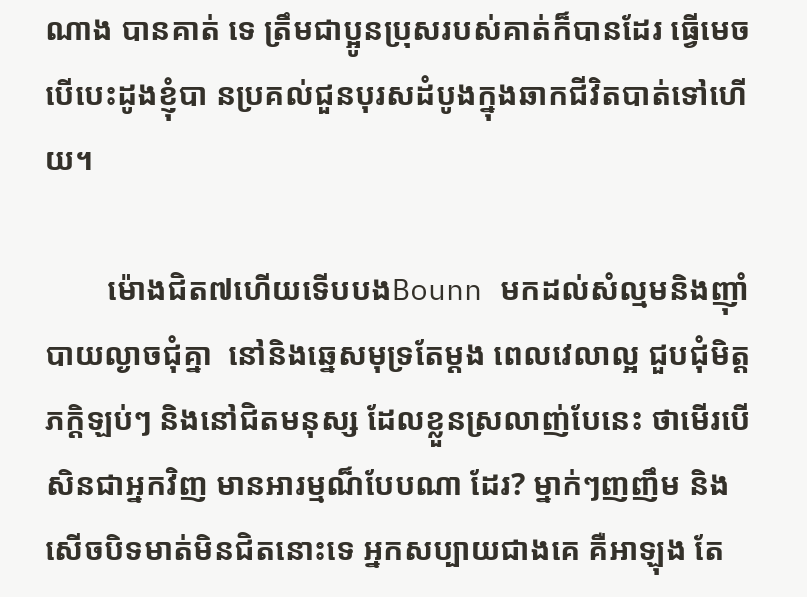ណាង បានគាត់ ទេ ត្រឹមជាប្អូនប្រុសរបស់គាត់ក៏បានដែរ ធ្វើមេចបើបេះដូងខ្ញុំបា នប្រគល់ជួនបុរសដំបូងក្នុងឆាកជីវិតបាត់ទៅហើយ។

        ម៉ោងជិត៧ហើយទើបបងBounn មកដល់សំល្មមនិងញ៉ាំបាយល្ងាចជុំគ្នា  នៅនិងឆ្នេសមុទ្រតែម្តង ពេលវេលាល្អ ជួបជុំមិត្តភក្តិឡប់ៗ និងនៅជិតមនុស្ស ដែលខ្លួនស្រលាញ់បែនេះ ថាមើរបើសិនជាអ្នកវិញ មានអារម្មណ៏បែបណា ដែរ? ម្នាក់ៗញញឹម និងសើចបិទមាត់មិនជិតនោះទេ អ្នកសប្បាយជាងគេ គឺអាឡុង តែ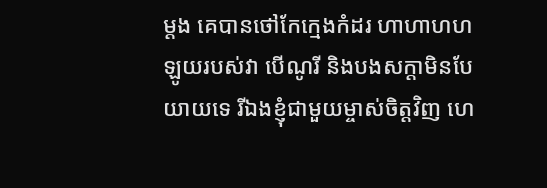ម្តង គេបានថៅកែក្មេងកំដរ ហាហាហហ ឡូយរបស់វា បើណូរី និងបងសក្តាមិនបែយាយទេ រីឯងខ្ញុំជាមួយម្ចាស់ចិត្តវិញ ហេ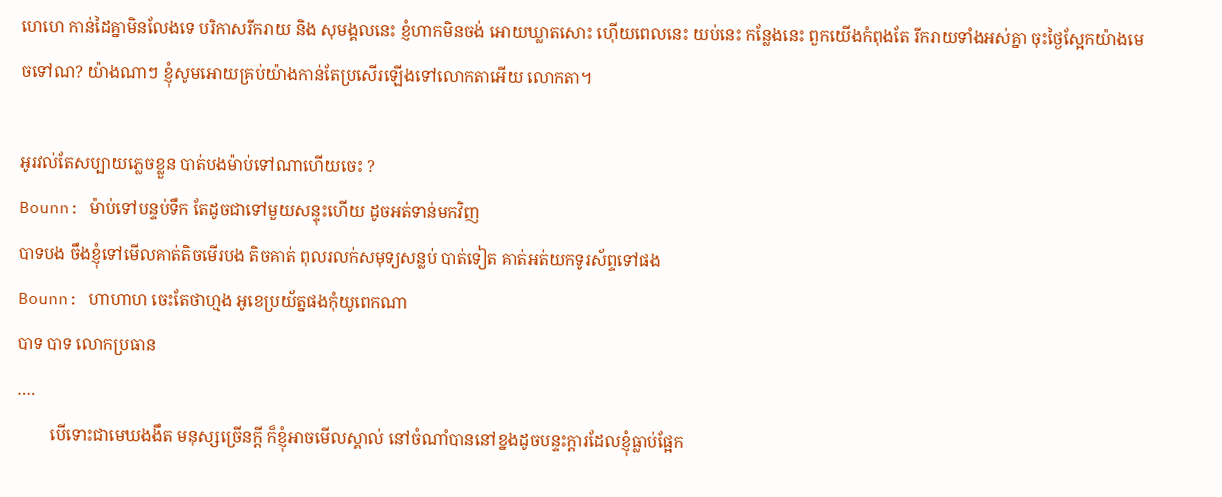ហេហេ កាន់ដៃគ្នាមិនលែងទេ បរិកាសរីករាយ និង សុមង្គលនេះ ខ្ញំហាកមិនចង់ អោយឃ្លាតសោះ ហ៊ើយពេលនេះ យប់នេះ កន្លែងនេះ ពួកយើងកំពុងតែ រីករាយទាំងអស់គ្នា ចុះថ្ងៃស្អែកយ៉ាងមេចទៅណ? យ៉ាងណាៗ ខ្ញុំសូមអោយគ្រប់យ៉ាងកាន់តែប្រសើរឡើងទៅលោកតាអើយ លោកតា។

អូរវល់តែសប្បាយភ្លេចខ្លួន បាត់បងម៉ាប់ទៅណាហើយចេះ ?
Bounn: ម៉ាប់ទៅបន្ទប់ទឹក តែដូចជាទៅមួយសន្ទុះហើយ ដូចអត់ទាន់មកវិញ
បាទបង ចឹងខ្ញុំទៅមើលគាត់តិចមើរបង តិចគាត់ ពុលរលក់សមុទ្យសន្លប់ បាត់ទៀត គាត់អត់យកទូរស័ព្ទទៅផង
Bounn: ហាហាហ ចេះតែថាហ្មង អូខេប្រយ័ត្នផងកុំយូពេកណា
បាទ បាទ លោកប្រធាន
….
        បើទោះជាមេឃងងឹត មនុស្សច្រើនក្តី ក៏ខ្ញុំអាចមើលស្គាល់ នៅចំណាំបាននៅខ្នងដូចបន្ទះក្តារដែលខ្ញុំធ្លាប់ផ្អែក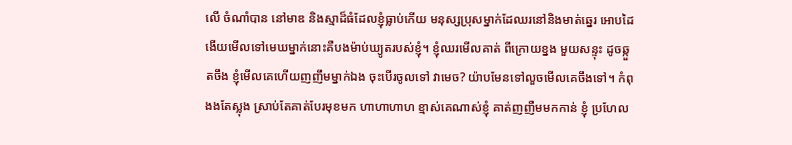លើ ចំណាំបាន នៅមាឌ និងស្មាដ៏ធំដែលខ្ញុំធ្លាប់កើយ មនុស្សប្រុសម្នាក់ដែឈរនៅនិងមាត់ឆ្នេរ អោបដៃ ងើយមើលទៅមេឃម្នាក់នោះគឺបងម៉ាប់ឃ្យូតរបស់ខ្ញុំ។ ខ្ញុំឈរមើលគាត់ ពីក្រោយខ្នង មួយសន្ទុះ ដូចឆ្កួតចឹង ខ្ញុំមើលគេហើយញញឹមម្នាក់ឯង ចុះបើរចូលទៅ វាមេច? យ៉ាបមែនទៅលួចមើលគេចឹងទៅ។ កំពុងងតែស្លុង ស្រាប់តែគាត់បែរមុខមក ហាហាហាហ ខ្មាស់គេណាស់ខ្ញុំ គាត់ញញឺមមកកាន់ ខ្ញុំ ប្រហែល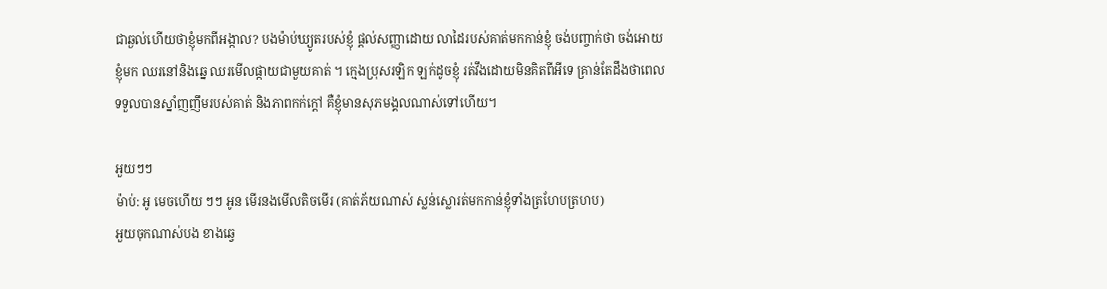ជាឆ្ងល់ហើយថាខ្ញុំមកពីអង្កាល? បងម៉ាប់ឃ្យូតរបស់ខ្ញុំ ផ្តល់សញ្ញាដោយ លាដៃរបស់គាត់មកកាន់ខ្ញុំ ចង់បញ្ចាក់ថា ចង់អោយខ្ញុំមក ឈរនៅនិងឆ្នេ ឈរមើលផ្កាយជាមួយគាត់ ។ ក្មេងប្រុសរឡិក ឡក់ដូចខ្ញុំ រត់វឹងដោយមិនគិតពីអីទេ គ្រាន់តែដឹងថាពេលទទួលបានស្នាំញញឹមរបស់គាត់ និងភាពកក់ក្តៅ គឺខ្ញុំមានសុភមង្គលណាស់ទៅហើយ។

អួយៗៗ
ម៉ាប់: អូ មេចហើយ ៗៗ អូន មើរនងមើលតិចមើរ (គាត់ភ័យណាស់ ស្លន់ស្លោរត់មកកាន់ខ្ញុំទាំងត្រហែបត្រហប)
អួយចុកណាស់បង ខាងឆ្វេ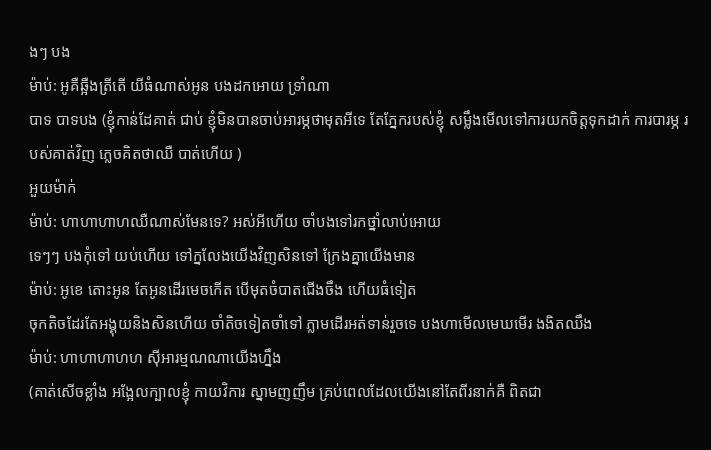ងៗ បង
ម៉ាប់: អូគឺឆ្អឺងត្រីតើ យីធំណាស់អូន បងដកអោយ ទ្រាំណា
បាទ បាទបង (ខ្ញុំកាន់ដែគាត់ ជាប់ ខ្ញុំមិនបានចាប់អារម្ភថាមុតអីទេ តែភ្នែករបស់ខ្ញុំ សម្លឹងមើលទៅការយកចិត្តទុកដាក់ ការបារម្ភ របស់គាត់វិញ ភ្លេចគិតថាឈឺ បាត់ហើយ )
អួយម៉ាក់
ម៉ាប់: ហាហាហាហឈឺណាស់មែនទេ? អស់អីហើយ ចាំបងទៅរកថ្នាំលាប់អោយ
ទេៗៗ បងកុំទៅ យប់ហើយ ទៅក្នលែងយើងវិញសិនទៅ ក្រែងគ្នាយើងមាន
ម៉ាប់: អូខេ តោះអូន តែអូនដើរមេចកើត បើមុតចំបាតជើងចឹង ហើយធំទៀត
ចុកតិចដែរតែអង្គុយនិងសិនហើយ ចាំតិចទៀតចាំទៅ ភ្លាមដើរអត់ទាន់រួចទេ បងហាមើលមេឃមើរ ងងិតឈឹង
ម៉ាប់: ហាហាហាហហ ស៊ីអារម្មណណាយើងហ្នឹង
(គាត់សើចខ្លាំង អង្អែលក្បាលខ្ញុំ កាយវិការ ស្នាមញញឹម គ្រប់ពេលដែលយើងនៅតែពីរនាក់គឺ ពិតជា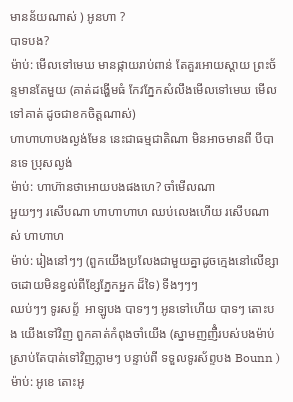មានន័យណាស់ ) អូនហា ?
បាទបង?
ម៉ាប់: មើលទៅមេឃ មានផ្កាយរាប់ពាន់ តែគួរអោយស្តាយ ព្រះច័ន្ទមានតែមួយ (គាត់ដង្ហើមធំ កែវភ្នែកសំលឹងមើលទៅមេឃ មើលទៅគាត់ ដូចជាខកចិត្តណាស់)
ហាហាហាបងល្ងង់មែន នេះជាធម្មជាតិណា មិនអាចមានពី បីបានទេ ប្រុសល្ងង់
ម៉ាប់: ហាហ៊ានថាអោយបងផងហេ? ចាំមើលណា
អួយៗៗ រសើបណា ហាហាហាហ ឈប់លេងហើយ រសើបណាស់ ហាហាហ
ម៉ាប់: រៀងនៅៗៗ (ពួកយើងប្រលែងជាមួយគ្នាដូចក្មេងនៅលើខ្សាចដោយមិនខ្វល់ពីខ្សែភ្នែកអ្នក ដ៏ទៃ) ទីងៗៗៗ
ឈប់ៗៗ ទូរសព្ទ័  អាឡូបង បាទៗៗ អូនទៅហើយ បាទៗ តោះបង យើងទៅវិញ ពួកគាត់កំពុងចាំយើង (ស្នាមញញឺំរបស់បងម៉ាប់ ស្រាប់តែបាត់ទៅវិញភ្លាមៗ បន្ទាប់ពី ទទួលទូរស័ព្ទបង Bounn )
ម៉ាប់: អូខេ តោះអូ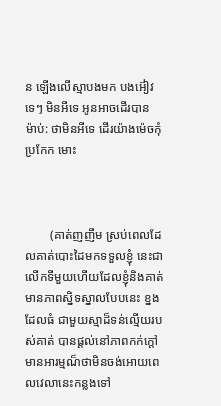ន ឡើងលើស្មាបងមក បងអ៊ៀវ
ទេៗ មិនអីទេ អូនអាចដើរបាន
ម៉ាប់: ថាមិនអីទេ ដើរយ៉ាងម៉េចកុំប្រកែក មោះ



        (គាត់ញញឹម ស្រប់ពេលដែលគាត់បោះដៃមកទទួលខ្ញុំ នេះជាលើកទីមួយហើយដែលខ្ញុំនិងគាត់មានភាពស្និទស្នាលបែបនេះ ខ្នងដែលធំ ជាមួយស្មាដ៏ទន់ល្មើយរបស់គាត់ បានផ្តល់នៅភាពកក់ក្តៅ មានអារម្មណ៏ថាមិនចង់អោយពេលវេលានេះកន្លងទៅ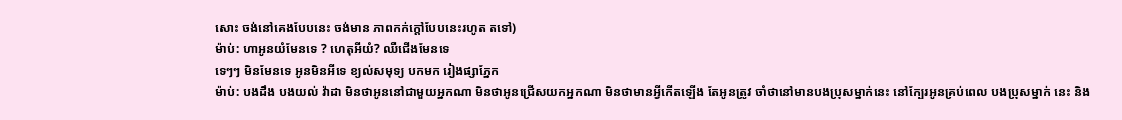សោះ ចង់នៅគេងបែបនេះ ចង់មាន ភាពកក់ក្តៅបែបនេះរហូត តទៅ)
ម៉ាប់: ហាអូនយំមែនទេ ? ហេតុអីយំ? ឈឺជើងមែនទេ
ទេៗៗ មិនមែនទេ អូនមិនអីទេ ខ្យល់សមុទ្យ បកមក រៀងផ្សាភ្នែក
ម៉ាប់: បងដឹង បងយល់ វ៉ាដា មិនថាអូននៅជាមួយអ្នកណា មិនថាអូនជ្រើសយកអ្នកណា មិនថាមានអ្វីកើតឡើង តែអូនត្រូវ ចាំថានៅមានបងប្រុសម្នាក់នេះ នៅក្បែរអូនគ្រប់ពេល បងប្រុសម្នាក់ នេះ និង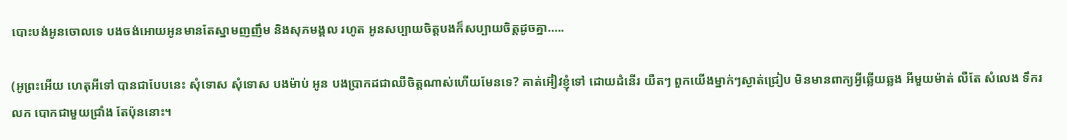បោះបង់អូនចោលទេ បងចង់អោយអូនមានតែស្នាមញញឹម និងសុភមង្គល រហូត អូនសប្បាយចិត្តបងក៏សប្បាយចិត្តដូចគ្នា…..

(អូព្រះអើយ ហេតុអីទៅ បានជាបែបនេះ សុំទោស សុំទោស បងម៉ាប់ អូន បងប្រាកដជាឈឺចិត្តណាស់ហើយមែនទេ? គាត់អ៊ៀវខ្ញុំទៅ ដោយដំនើរ យឺតៗ ពួកយើងម្នាក់ៗស្ងាត់ជ្រៀប មិនមានពាក្យអ្វីឆ្លើយឆ្លង អីមួយម៉ាត់ លឺតែ សំលេង ទឹករលក បោកជាមួយជ្រាំង តែប៉ុននោះ។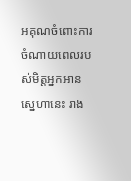អគុណចំពោះការចំណាយពេលរបស់មិត្តអ្នកអាន ស្នេហានេះ រាង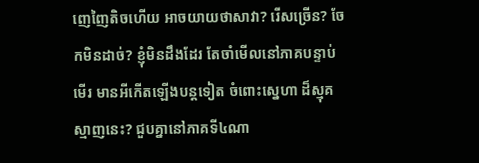ញេញៃតិចហើយ អាចយាយថាសាវា? រើសច្រើន? ចែកមិនដាច់? ខ្ញុំមិនដឹងដែរ តែចាំមើលនៅភាគបន្ទាប់មើរ មានអីកើតឡើងបន្តទៀត ចំពោះស្នេហា ដ៏ស្មុគស្មាញនេះ? ជួបគ្នានៅភាគទី៤ណា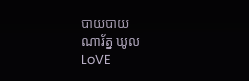បាយបាយ
ណារ័ត្ន ឃូល
LoVE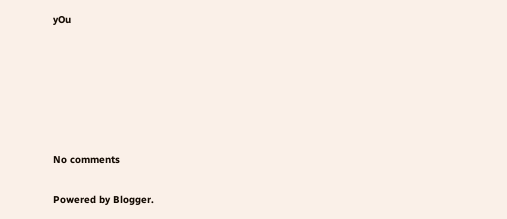yOu






No comments

Powered by Blogger.